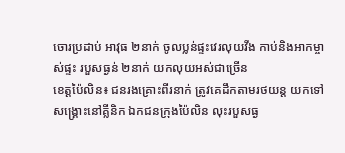ចោរប្រដាប់ អាវុធ ២នាក់ ចូលប្លន់ផ្ទះវេរលុយវីង កាប់និងអាកម្ចាស់ផ្ទះ របួសធ្ងន់ ២នាក់ យកលុយអស់ជាច្រើន
ខេត្តប៉ៃលិន៖ ជនរងគ្រោះពីរនាក់ ត្រូវគេដឹកតាមរថយន្ត យកទៅសង្គ្រោះនៅគ្លីនិក ឯកជនក្រុងប៉ៃលិន លុះរបួសធ្ង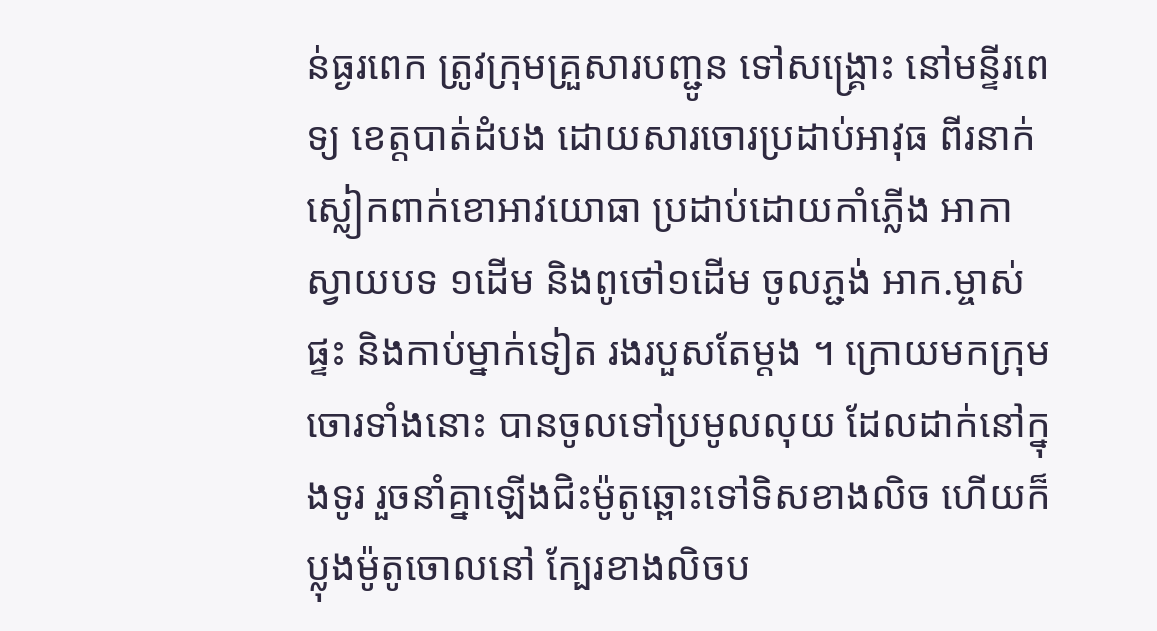ន់ធ្ងរពេក ត្រូវក្រុមគ្រួសារបញ្ជូន ទៅសង្គ្រោះ នៅមន្ទីរពេទ្យ ខេត្តបាត់ដំបង ដោយសារចោរប្រដាប់អាវុធ ពីរនាក់ ស្លៀកពាក់ខោអាវយោធា ប្រដាប់ដោយកាំភ្លើង អាកាស្វាយបទ ១ដើម និងពូថៅ១ដើម ចូលភ្ជង់ អាក.ម្ចាស់ផ្ទះ និងកាប់ម្នាក់ទៀត រងរបួសតែម្តង ។ ក្រោយមកក្រុមចោរទាំងនោះ បានចូលទៅប្រមូលលុយ ដែលដាក់នៅក្នុងទូរ រួចនាំគ្នាឡើងជិះម៉ូតូឆ្ពោះទៅទិសខាងលិច ហើយក៏ប្លុងម៉ូតូចោលនៅ ក្បែរខាងលិចប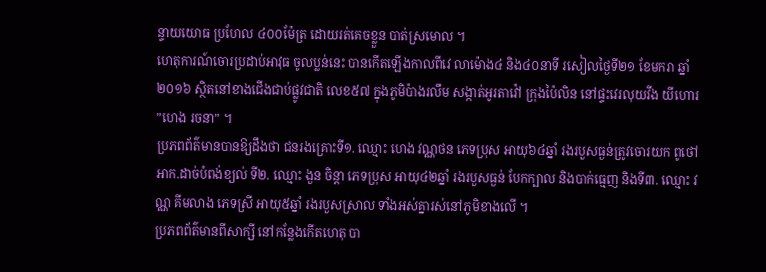ន្ទាយយោធ ប្រហែល ៤០០ម៉ែត្រ ដោយរត់គេចខ្លួន បាត់ស្រមោល ។
ហេតុការណ៍ចោរប្រដាប់អាវុធ ចូលប្លន់នេះ បានកើតឡើងកាលពីវេ លាម៉ោង៤ និង៤០នាទី រសៀលថ្ងៃទី២១ ខែមករា ឆ្នាំ២០១៦ ស្ថិតនៅខាងជើងជាប់ផ្លូវជាតិ លេខ៥៧ ក្នុងភូមិប៉ាងរលឹម សង្កាត់អូរតាវ៉ៅ ក្រុងប៉ៃលិន នៅផ្ទះវេរលុយវីង យីហោរ ”ហេង រចនា” ។
ប្រភពព័ត៌មានបានឱ្យដឹងថា ជនរងគ្រោះទី១. ឈ្មោះ ហេង វណ្ណថន ភេទប្រុស អាយុ៦៤ឆ្នាំ រងរបួសធ្ងន់ត្រូវចោរយក ពូថៅអាក.ដាច់បំពង់ខ្យល់ ទី២. ឈ្មោះ ងួន ចិន្តា ភេទប្រុស អាយុ៤២ឆ្នាំ រងរបួសធ្ងន់ បែកក្បាល និងបាក់ធ្មេញ និងទី៣. ឈ្មោះ វណ្ណ គីមលាង ភេទស្រី អាយុ៥ឆ្នាំ រងរបួសស្រាល ទាំងអស់គ្នារស់នៅភូមិខាងលើ ។
ប្រភពព័ត៌មានពីសាក្សី នៅកន្លែងកើតហេតុ បា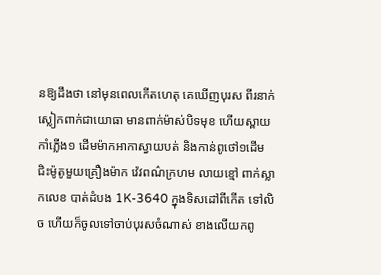នឱ្យដឹងថា នៅមុនពេលកើតហេតុ គេឃើញបុរស ពីរនាក់ ស្លៀកពាក់ជាយោធា មានពាក់ម៉ាស់បិទមុខ ហើយស្ពាយ កាំភ្លើង១ ដើមម៉ាកអាកាស្វាយបត់ និងកាន់ពូថៅ១ដើម ជិះម៉ូតូមួយគ្រឿងម៉ាក វ៉េវពណ៌ក្រហម លាយខ្មៅ ពាក់ស្លាកលេខ បាត់ដំបង 1K-3640 ក្នុងទិសដៅពីកើត ទៅលិច ហើយក៏ចូលទៅចាប់បុរសចំណាស់ ខាងលើយកពូ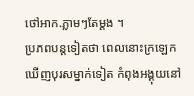ថៅអាក.ភ្លាមៗតែម្តង ។
ប្រភពបន្តទៀតថា ពេលនោះក្រឡេកឃើញបុរសម្នាក់ទៀត កំពុងអង្គុយនៅ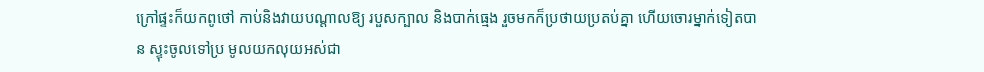ក្រៅផ្ទះក៏យកពូថៅ កាប់និងវាយបណ្តាលឱ្យ របួសក្បាល និងបាក់ធ្មេង រួចមកក៏ប្រថាយប្រតប់គ្នា ហើយចោរម្នាក់ទៀតបាន ស្ទុះចូលទៅប្រ មូលយកលុយអស់ជា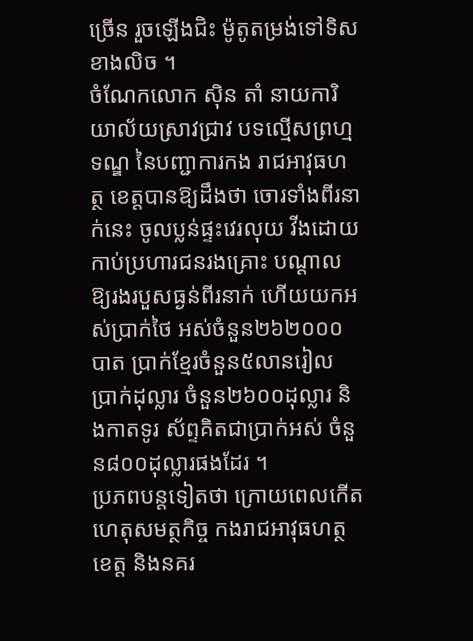ច្រើន រួចឡើងជិះ ម៉ូតូតម្រង់ទៅទិស ខាងលិច ។
ចំណែកលោក ស៊ិន តាំ នាយការិយាល័យស្រាវជ្រាវ បទល្មើសព្រហ្មទណ្ឌ នៃបញ្ជាការកង រាជអាវុធហត្ថ ខេត្តបានឱ្យដឹងថា ចោរទាំងពីរនាក់នេះ ចូលប្លន់ផ្ទះវេរលុយ វីងដោយកាប់ប្រហារជនរងគ្រោះ បណ្តាលឱ្យរងរបួសធ្ងន់ពីរនាក់ ហើយយកអស់ប្រាក់ថៃ អស់ចំនួន២៦២០០០បាត ប្រាក់ខ្មែរចំនួន៥លានរៀល ប្រាក់ដុល្លារ ចំនួន២៦០០ដុល្លារ និងកាតទូរ ស័ព្ទគិតជាប្រាក់អស់ ចំនួន៨០០ដុល្លារផងដែរ ។
ប្រភពបន្តទៀតថា ក្រោយពេលកើតហេតុសមត្ថកិច្ច កងរាជអាវុធហត្ថខេត្ត និងនគរ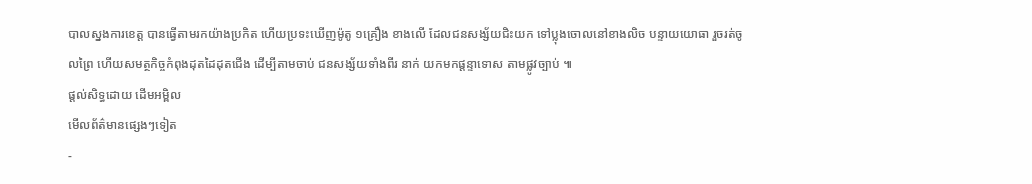បាលស្នងការខេត្ត បានធ្វើតាមរកយ៉ាងប្រកិត ហើយប្រទះឃើញម៉ូតូ ១គ្រឿង ខាងលើ ដែលជនសង្ស័យជិះយក ទៅប្លុងចោលនៅខាងលិច បន្ទាយយោធា រួចរត់ចូលព្រៃ ហើយសមត្ថកិច្ចកំពុងដុតដៃដុតជើង ដើម្បីតាមចាប់ ជនសង្ស័យទាំងពីរ នាក់ យកមកផ្តន្ទាទោស តាមផ្លូវច្បាប់ ៕
ផ្តល់សិទ្ធដោយ ដើមអម្ពិល
មើលព័ត៌មានផ្សេងៗទៀត
-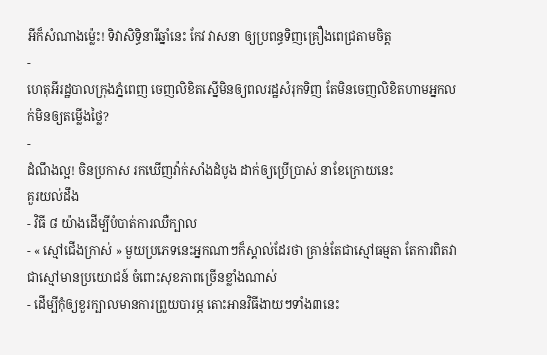អីក៏សំណាងម្ល៉េះ! ទិវាសិទ្ធិនារីឆ្នាំនេះ កែវ វាសនា ឲ្យប្រពន្ធទិញគ្រឿងពេជ្រតាមចិត្ត
-
ហេតុអីរដ្ឋបាលក្រុងភ្នំពេញ ចេញលិខិតស្នើមិនឲ្យពលរដ្ឋសំរុកទិញ តែមិនចេញលិខិតហាមអ្នកលក់មិនឲ្យតម្លើងថ្លៃ?
-
ដំណឹងល្អ! ចិនប្រកាស រកឃើញវ៉ាក់សាំងដំបូង ដាក់ឲ្យប្រើប្រាស់ នាខែក្រោយនេះ
គួរយល់ដឹង
- វិធី ៨ យ៉ាងដើម្បីបំបាត់ការឈឺក្បាល
- « ស្មៅជើងក្រាស់ » មួយប្រភេទនេះអ្នកណាៗក៏ស្គាល់ដែរថា គ្រាន់តែជាស្មៅធម្មតា តែការពិតវាជាស្មៅមានប្រយោជន៍ ចំពោះសុខភាពច្រើនខ្លាំងណាស់
- ដើម្បីកុំឲ្យខួរក្បាលមានការព្រួយបារម្ភ តោះអានវិធីងាយៗទាំង៣នេះ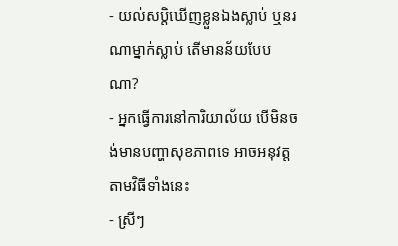- យល់សប្តិឃើញខ្លួនឯងស្លាប់ ឬនរណាម្នាក់ស្លាប់ តើមានន័យបែបណា?
- អ្នកធ្វើការនៅការិយាល័យ បើមិនចង់មានបញ្ហាសុខភាពទេ អាចអនុវត្តតាមវិធីទាំងនេះ
- ស្រីៗ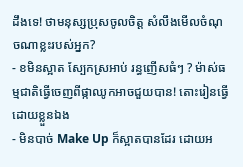ដឹងទេ! ថាមនុស្សប្រុសចូលចិត្ត សំលឹងមើលចំណុចណាខ្លះរបស់អ្នក?
- ខមិនស្អាត ស្បែកស្រអាប់ រន្ធញើសធំៗ ? ម៉ាស់ធម្មជាតិធ្វើចេញពីផ្កាឈូកអាចជួយបាន! តោះរៀនធ្វើដោយខ្លួនឯង
- មិនបាច់ Make Up ក៏ស្អាតបានដែរ ដោយអ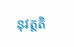នុវត្តតិ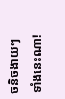ចនិចងាយៗទាំងនេះណា!